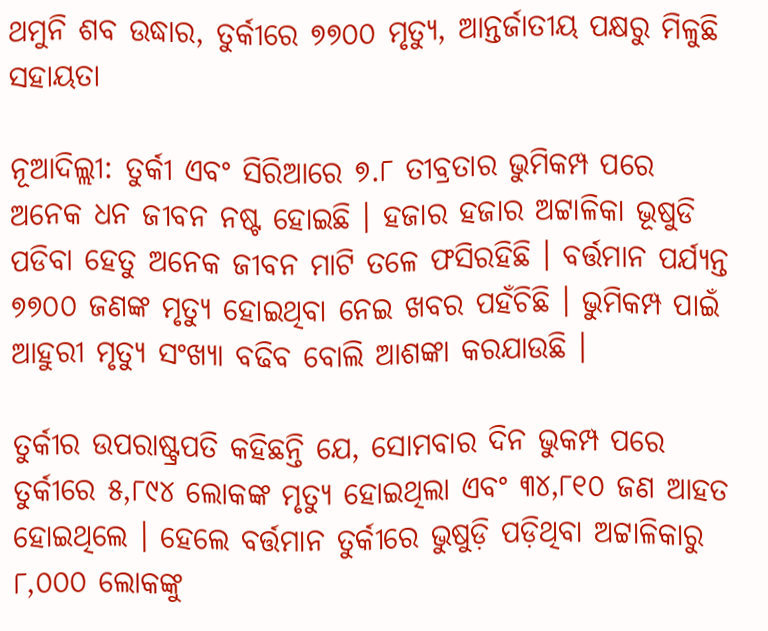ଥମୁନି ଶବ ଉଦ୍ଧାର, ତୁର୍କୀରେ ୭୭୦୦ ମୃତ୍ୟୁ, ଆନ୍ତର୍ଜାତୀୟ ପକ୍ଷରୁ ମିଳୁଛି ସହାୟତା

ନୂଆଦିଲ୍ଲୀ: ତୁର୍କୀ ଏବଂ ସିରିଆରେ ୭.୮ ତୀବ୍ରତାର ଭୁମିକମ୍ପ ପରେ ଅନେକ ଧନ ଜୀବନ ନଷ୍ଟ ହୋଇଛି । ହଜାର ହଜାର ଅଟ୍ଟାଳିକା ଭୂଷୁଡି ପଡିବା ହେତୁ ଅନେକ ଜୀବନ ମାଟି ତଳେ ଫସିରହିଛି । ବର୍ତ୍ତମାନ ପର୍ଯ୍ୟନ୍ତ ୭୭୦୦ ଜଣଙ୍କ ମୃତ୍ୟୁ ହୋଇଥିବା ନେଇ ଖବର ପହଁଚିଛି । ଭୁମିକମ୍ପ ପାଇଁ ଆହୁରୀ ମୃତ୍ୟୁ ସଂଖ୍ୟା ବଢିବ ବୋଲି ଆଶଙ୍କା କରଯାଉଛି ।

ତୁର୍କୀର ଉପରାଷ୍ଟ୍ରପତି କହିଛନ୍ତି ଯେ, ସୋମବାର ଦିନ ଭୁକମ୍ପ ପରେ ତୁର୍କୀରେ ୫,୮୯୪ ଲୋକଙ୍କ ମୃତ୍ୟୁ ହୋଇଥିଲା ଏବଂ ୩୪,୮୧୦ ଜଣ ଆହତ ହୋଇଥିଲେ । ହେଲେ ବର୍ତ୍ତମାନ ତୁର୍କୀରେ ଭୁଷୁଡ଼ି ପଡ଼ିଥିବା ଅଟ୍ଟାଳିକାରୁ ୮,୦୦୦ ଲୋକଙ୍କୁ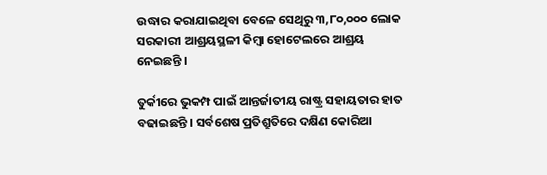ଉଦ୍ଧାର କରାଯାଇଥିବା ବେଳେ ସେଥିରୁ ୩,୮୦,୦୦୦ ଲୋକ ସରକାରୀ ଆଶ୍ରୟସ୍ଥଳୀ କିମ୍ବା ହୋଟେଲରେ ଆଶ୍ରୟ ନେଇଛନ୍ତି ।

ତୁର୍କୀରେ ଭୁକମ୍ପ ପାଇଁ ଆନ୍ତର୍ଜାତୀୟ ରାଷ୍ଟ୍ର ସହାୟତାର ହାତ ବଢାଇଛନ୍ତି । ସର୍ବଶେଷ ପ୍ରତିଶ୍ରୁତିରେ ଦକ୍ଷିଣ କୋରିଆ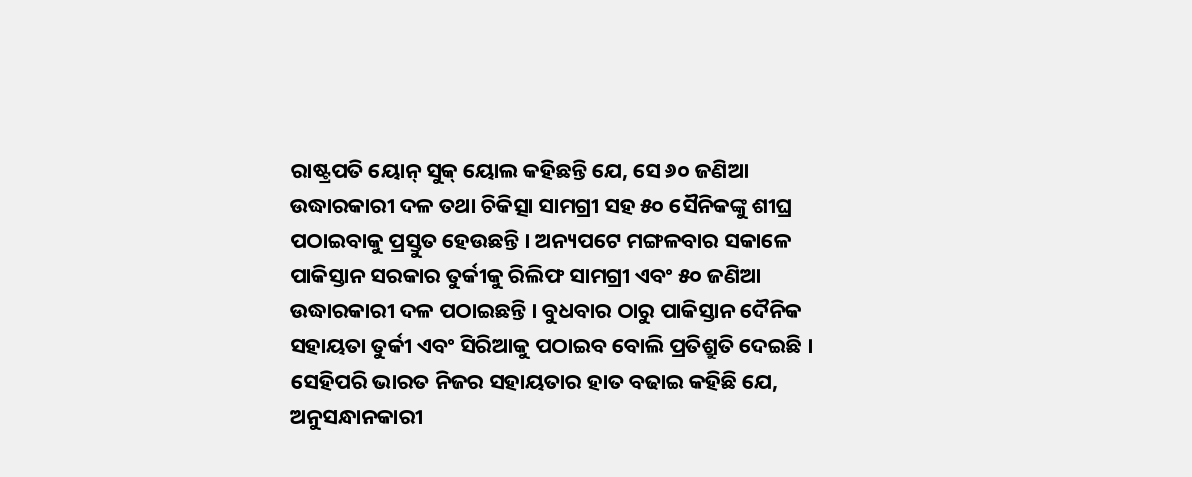ରାଷ୍ଟ୍ରପତି ୟୋନ୍ ସୁକ୍ ୟୋଲ କହିଛନ୍ତି ଯେ, ସେ ୬୦ ଜଣିଆ ଉଦ୍ଧାରକାରୀ ଦଳ ତଥା ଚିକିତ୍ସା ସାମଗ୍ରୀ ସହ ୫୦ ସୈନିକଙ୍କୁ ଶୀଘ୍ର ପଠାଇବାକୁ ପ୍ରସ୍ତୁତ ହେଉଛନ୍ତି । ଅନ୍ୟପଟେ ମଙ୍ଗଳବାର ସକାଳେ ପାକିସ୍ତାନ ସରକାର ତୁର୍କୀକୁ ରିଲିଫ ସାମଗ୍ରୀ ଏବଂ ୫୦ ଜଣିଆ ଉଦ୍ଧାରକାରୀ ଦଳ ପଠାଇଛନ୍ତି । ବୁଧବାର ଠାରୁ ପାକିସ୍ତାନ ଦୈନିକ ସହାୟତା ତୁର୍କୀ ଏବଂ ସିରିଆକୁ ପଠାଇବ ବୋଲି ପ୍ରତିଶ୍ରୁତି ଦେଇଛି । ସେହିପରି ଭାରତ ନିଜର ସହାୟତାର ହାତ ବଢାଇ କହିଛି ଯେ, ଅନୁସନ୍ଧାନକାରୀ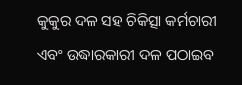କୁକୁର ଦଳ ସହ ଚିକିତ୍ସା କର୍ମଚାରୀ ଏବଂ ଉଦ୍ଧାରକାରୀ ଦଳ ପଠାଇବ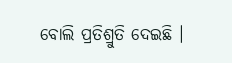ବୋଲି ପ୍ରତିଶ୍ରୁତି ଦେଇଛି ।